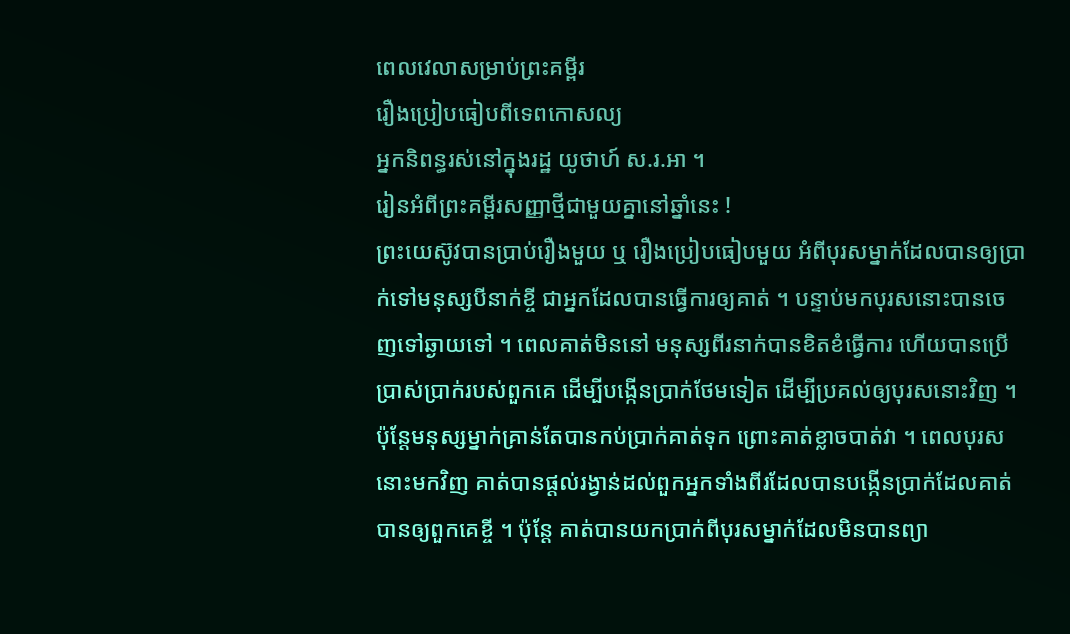ពេលវេលាសម្រាប់ព្រះគម្ពីរ
រឿងប្រៀបធៀបពីទេពកោសល្យ
អ្នកនិពន្ធរស់នៅក្នុងរដ្ឋ យូថាហ៍ ស.រ.អា ។
រៀនអំពីព្រះគម្ពីរសញ្ញាថ្មីជាមួយគ្នានៅឆ្នាំនេះ !
ព្រះយេស៊ូវបានប្រាប់រឿងមួយ ឬ រឿងប្រៀបធៀបមួយ អំពីបុរសម្នាក់ដែលបានឲ្យប្រាក់ទៅមនុស្សបីនាក់ខ្ចី ជាអ្នកដែលបានធ្វើការឲ្យគាត់ ។ បន្ទាប់មកបុរសនោះបានចេញទៅឆ្ងាយទៅ ។ ពេលគាត់មិននៅ មនុស្សពីរនាក់បានខិតខំធ្វើការ ហើយបានប្រើប្រាស់ប្រាក់របស់ពួកគេ ដើម្បីបង្កើនប្រាក់ថែមទៀត ដើម្បីប្រគល់ឲ្យបុរសនោះវិញ ។ ប៉ុន្តែមនុស្សម្នាក់គ្រាន់តែបានកប់ប្រាក់គាត់ទុក ព្រោះគាត់ខ្លាចបាត់វា ។ ពេលបុរសនោះមកវិញ គាត់បានផ្ដល់រង្វាន់ដល់ពួកអ្នកទាំងពីរដែលបានបង្កើនប្រាក់ដែលគាត់បានឲ្យពួកគេខ្ចី ។ ប៉ុន្តែ គាត់បានយកប្រាក់ពីបុរសម្នាក់ដែលមិនបានព្យា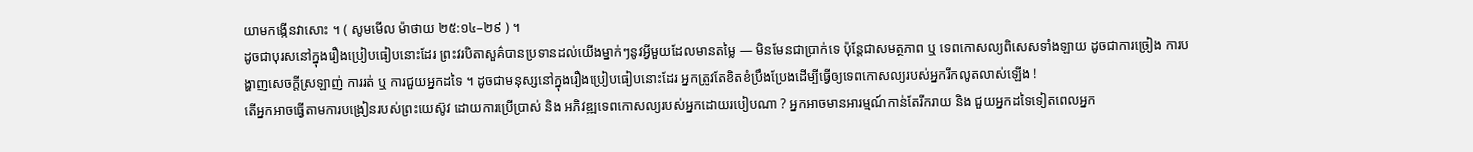យាមកង្កើនវាសោះ ។ ( សូមមើល ម៉ាថាយ ២៥:១៤–២៩ ) ។
ដូចជាបុរសនៅក្នុងរឿងប្រៀបធៀបនោះដែរ ព្រះវរបិតាសួគ៌បានប្រទានដល់យើងម្នាក់ៗនូវអ្វីមួយដែលមានតម្លៃ — មិនមែនជាប្រាក់ទេ ប៉ុន្តែជាសមត្ថភាព ឬ ទេពកោសល្យពិសេសទាំងឡាយ ដូចជាការច្រៀង ការបង្ហាញសេចក្ដីស្រឡាញ់ ការរត់ ឬ ការជួយអ្នកដទៃ ។ ដូចជាមនុស្សនៅក្នុងរឿងប្រៀបធៀបនោះដែរ អ្នកត្រូវតែខិតខំប្រឹងប្រែងដើម្បីធ្វើឲ្យទេពកោសល្យរបស់អ្នករីកលូតលាស់ឡើង !
តើអ្នកអាចធ្វើតាមការបង្រៀនរបស់ព្រះយេស៊ូវ ដោយការប្រើប្រាស់ និង អភិវឌ្ឍទេពកោសល្យរបស់អ្នកដោយរបៀបណា ? អ្នកអាចមានអារម្មណ៍កាន់តែរីករាយ និង ជួយអ្នកដទៃទៀតពេលអ្នក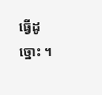ធ្វើដូច្នោះ ។